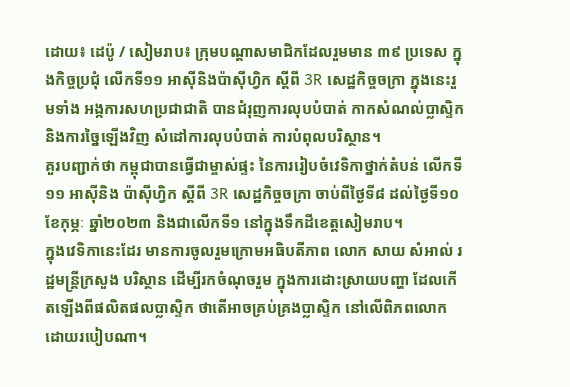ដោយ៖ ដេប៉ូ / សៀមរាប៖ ក្រុមបណ្តាសមាជិកដែលរួមមាន ៣៩ ប្រទេស ក្នុងកិច្ចប្រជុំ លើកទី១១ អាស៊ីនិងប៉ាស៊ីហ្វិក ស្តីពី 3R សេដ្ឋកិច្ចចក្រា ក្នុងនេះរួមទាំង អង្កការសហប្រជាជាតិ បានជំរុញការលុបបំបាត់ កាកសំណល់ប្លាស្ទិក និងការច្នៃឡើងវិញ សំដៅការលុបបំបាត់ ការបំពុលបរិស្ថាន។
គួរបញ្ជាក់ថា កម្ពុជាបានធ្វើជាម្ចាស់ផ្ទះ នៃការរៀបចំវេទិកាថ្នាក់តំបន់ លើកទី១១ អាស៊ីនិង ប៉ាស៊ីហ្វិក ស្តីពី 3R សេដ្ឋកិច្ចចក្រា ចាប់ពីថ្ងៃទី៨ ដល់ថ្ងៃទី១០ ខែកុម្ភៈ ឆ្នាំ២០២៣ និងជាលើកទី១ នៅក្នុងទឹកដីខេត្តសៀមរាប។
ក្នុងវេទិកានេះដែរ មានការចូលរួមក្រោមអធិបតីភាព លោក សាយ សំអាល់ រដ្ឋមន្ត្រីក្រសួង បរិស្ថាន ដើម្បីរកចំណុចរួម ក្នុងការដោះស្រាយបញ្ហា ដែលកើតឡើងពីផលិតផលប្លាស្ទិក ថាតើអាចគ្រប់គ្រងប្លាស្ទិក នៅលើពិភពលោក ដោយរបៀបណា។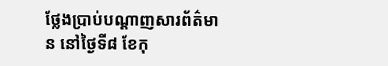ថ្លែងប្រាប់បណ្តាញសារព័ត៌មាន នៅថ្ងៃទី៨ ខែកុ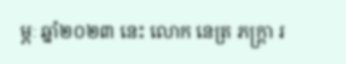ម្ភៈ ឆ្នាំ២០២៣ នេះ លោក នេត្រ ភក្រ្តា រ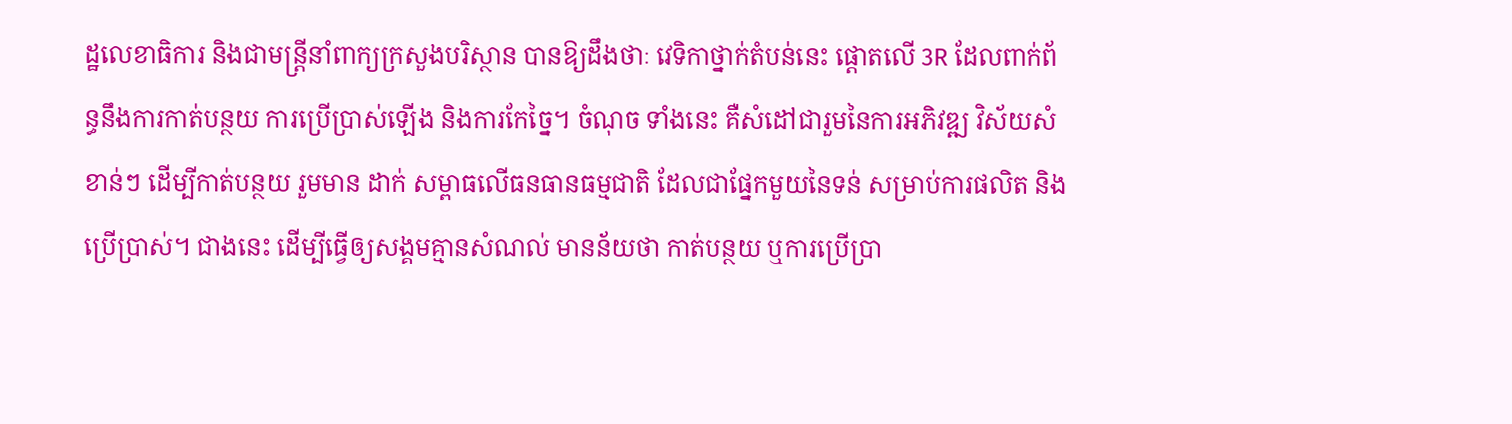ដ្ឋលេខាធិការ និងជាមន្រ្តីនាំពាក្យក្រសួងបរិស្ថាន បានឱ្យដឹងថាៈ វេទិកាថ្នាក់តំបន់នេះ ផ្តោតលើ 3R ដែលពាក់ព័ន្ធនឹងការកាត់បន្ថយ ការប្រើប្រាស់ឡើង និងការកែច្នៃ។ ចំណុច ទាំងនេះ គឺសំដៅជារួមនៃការអភិវឌ្ឍ វិស័យសំខាន់ៗ ដើម្បីកាត់បន្ថយ រួមមាន ដាក់ សម្ពាធលើធនធានធម្មជាតិ ដែលជាផ្នែកមួយនៃទន់ សម្រាប់ការផលិត និងប្រើប្រាស់។ ជាងនេះ ដើម្បីធ្វើឲ្យសង្គមគ្មានសំណល់ មានន័យថា កាត់បន្ថយ ឬការប្រើប្រា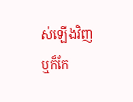ស់ឡើងវិញ ឬក៏កែ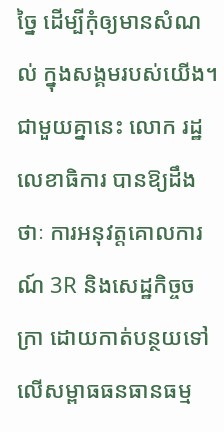ច្នៃ ដើម្បីកុំឲ្យមានសំណល់ ក្នុងសង្គមរបស់យើង។
ជាមួយគ្នានេះ លោក រដ្ឋលេខាធិការ បានឱ្យដឹងថាៈ ការអនុវត្តគោលការណ៍ 3R និងសេដ្ឋកិច្ចចក្រា ដោយកាត់បន្ថយទៅលើសម្ពាធធនធានធម្ម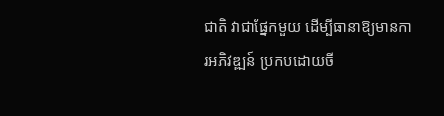ជាតិ វាជាផ្នែកមួយ ដើម្បីធានាឱ្យមានការអភិវឌ្ឍន៍ ប្រកបដោយចី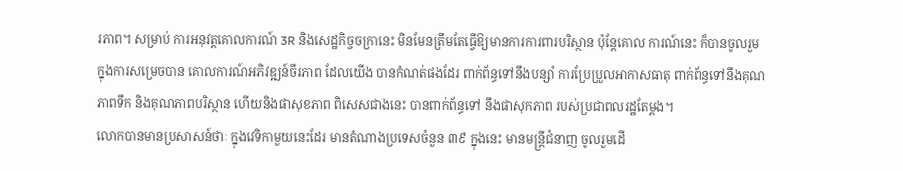រភាព។ សម្រាប់ ការអនុវត្តគោលការណ៍ 3R និងសេដ្ឋកិច្ចចក្រានេះ មិនមែនត្រឹមតែធ្វើឱ្យមានការការពារបរិស្ថាន ប៉ុន្តែគោល ការណ៍នេះ ក៏បានចូលរួម ក្នុងការសម្រេចបាន គោលការណ៍អភិវឌ្ឍន៍ចីរភាព ដែលយើង បានកំណត់ផងដែរ ពាក់ព័ន្ធទៅនឹងបន្សាំ ការប្រែប្រួលអាកាសធាតុ ពាក់ព័ន្ធទៅនឹងគុណ ភាពទឹក និងគុណភាពបរិស្ថាន ហើយនិងផាសុខភាព ពិសេសជាងនេះ បានពាក់ព័ន្ធទៅ នឹងផាសុកភាព របស់ប្រជាពលរដ្ឋតែម្តង។
លោកបានមានប្រសាសន៍ថាៈ ក្នុងវេទិកាមួយនេះដែរ មានតំណាងប្រទេសចំនួន ៣៩ ក្នុងនេះ មានមន្រ្តីជំនាញ ចូលរួមដើ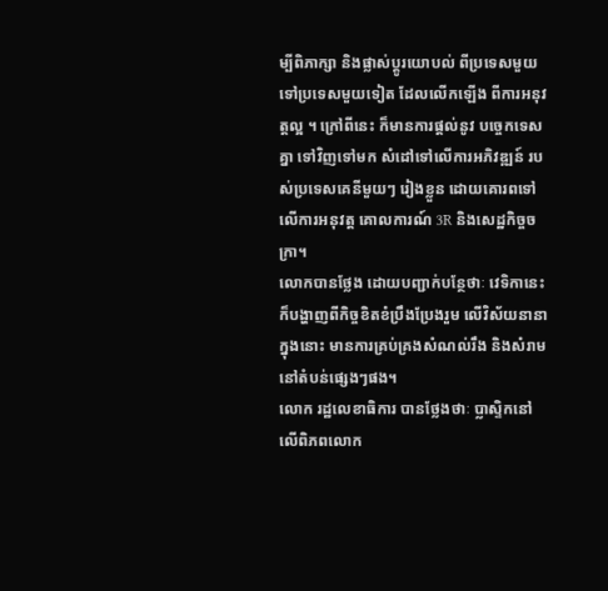ម្បីពិភាក្សា និងផ្លាស់ប្តូរយោបល់ ពីប្រទេសមួយ ទៅប្រទេសមួយទៀត ដែលលើកឡើង ពីការអនុវត្តល្អ ។ ក្រៅពីនេះ ក៏មានការផ្តល់នូវ បច្ចេកទេសគ្នា ទៅវិញទៅមក សំដៅទៅលើការអភិវឌ្ឍន៍ របស់ប្រទេសគេនីមួយៗ រៀងខ្លួន ដោយគោរពទៅលើការអនុវត្ត គោលការណ៍ 3R និងសេដ្ឋកិច្ចចក្រា។
លោកបានថ្លែង ដោយបញ្ជាក់បន្ថែថាៈ វេទិកានេះ ក៏បង្ហាញពីកិច្ចខិតខំប្រឹងប្រែងរួម លើវិស័យនានា ក្នុងនោះ មានការគ្រប់គ្រងសំណល់រឹង និងសំរាមនៅតំបន់ផ្សេងៗផង។
លោក រដ្ឋលេខាធិការ បានថ្លែងថាៈ ប្លាស្ទិកនៅលើពិភពលោក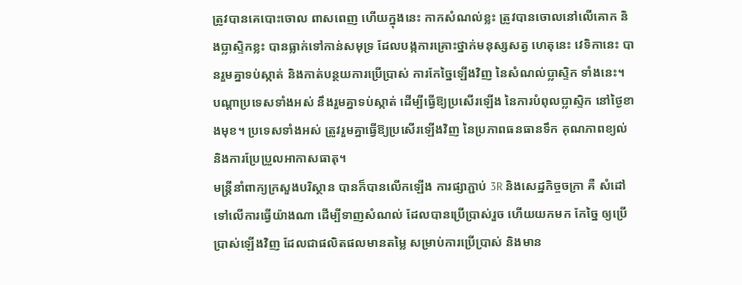ត្រូវបានគេបោះចោល ពាសពេញ ហើយក្នុងនេះ កាកសំណល់ខ្លះ ត្រូវបានចោលនៅលើគោក និងប្លាស្ទិកខ្លះ បានធ្លាក់ទៅកាន់សមុទ្រ ដែលបង្កការគ្រោះថ្នាក់មនុស្សសត្វ ហេតុនេះ វេទិកានេះ បានរួមគ្នាទប់ស្កាត់ និងកាត់បន្ថយការប្រើប្រាស់ ការកែច្នៃឡើងវិញ នៃសំណល់ប្លាស្ទិក ទាំងនេះ។ បណ្តាប្រទេសទាំងអស់ នឹងរួមគ្នាទប់ស្កាត់ ដើម្បីធ្វើឱ្យប្រសើរឡើង នៃការបំពុលប្លាស្ទិក នៅថ្ងៃខាងមុខ។ ប្រទេសទាំងអស់ ត្រូវរួមគ្នាធ្វើឱ្យប្រសើរឡើងវិញ នៃប្រភាពធនធានទឹក គុណភាពខ្យល់ និងការប្រែប្រួលអាកាសធាតុ។
មន្រ្តីនាំពាក្យក្រសួងបរិស្ថាន បានក៏បានលើកឡើង ការផ្សាភ្ជាប់ 3R និងសេដ្ឋកិច្ចចក្រា គឺ សំដៅទៅលើការធ្វើយ៉ាងណា ដើម្បីទាញសំណល់ ដែលបានប្រើប្រាស់រួច ហើយយកមក កែច្នៃ ឲ្យប្រើប្រាស់ឡើងវិញ ដែលជាផលិតផលមានតម្លៃ សម្រាប់ការប្រើប្រាស់ និងមាន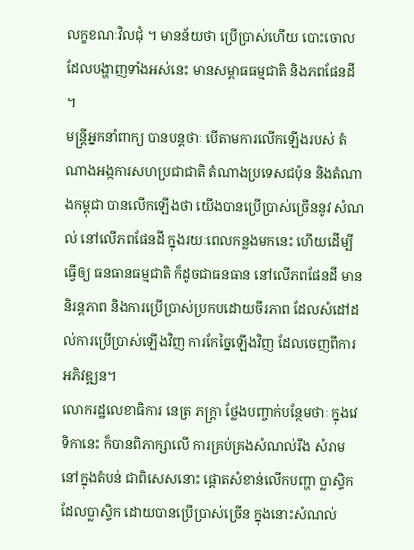លក្ខខណៈវិលជុំ ។ មានន័យថា ប្រើប្រាស់ហើយ បោះចោល ដែលបង្ហាញទាំងអស់នេះ មានសម្ពាធធម្មជាតិ និងភពផែនដី ។
មន្រ្តីអ្នកនាំពាក្យ បានបន្តថាៈ បើតាមការលើកឡើងរបស់ តំណាងអង្កការសហប្រជាជាតិ តំណាងប្រទេសជប៉ុន និងតំណាងកម្ពុជា បានលើកឡើងថា យើងបានប្រើប្រាស់ច្រើននូវ សំណល់ នៅលើភពផែនដី ក្នុងរយៈពេលកន្លងមកនេះ ហើយដើម្បីធ្វើឲ្យ ធនធានធម្មជាតិ ក៏ដូចជាធនធាន នៅលើភពផែនដី មាននិរន្តភាព និងការប្រើប្រាស់ប្រកបដោយចីរភាព ដែលសំដៅដល់ការប្រើប្រាស់ឡើងវិញ ការកែច្នៃឡើងវិញ ដែលចេញពីការអភិវឌ្ឍន។
លោករដ្ឋលេខាធិការ នេត្រ ភក្រ្តា ថ្លែងបញ្ចាក់បន្ថែមថាៈ ក្នុងវេទិកានេះ ក៏បានពិភាក្សាលើ ការគ្រប់គ្រងសំណល់រឹង សំរាម នៅក្នុងតំបន់ ជាពិសេសនោះ ផ្តោតសំខាន់លើកបញ្ហា ប្លាស្ទិក ដែលប្លាស្ទិក ដោយបានប្រើប្រាស់ច្រើន ក្នុងនោះសំណល់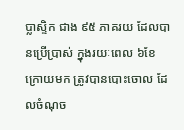ប្លាស្ទិក ជាង ៩៥ ភាគរយ ដែលបានប្រើប្រាស់ ក្នុងរយៈពេល ៦ខែ ក្រោយមក ត្រូវបានបោះចោល ដែលចំណុច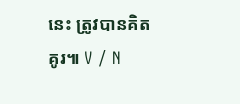នេះ ត្រូវបានគិតគូរ៕ V / N